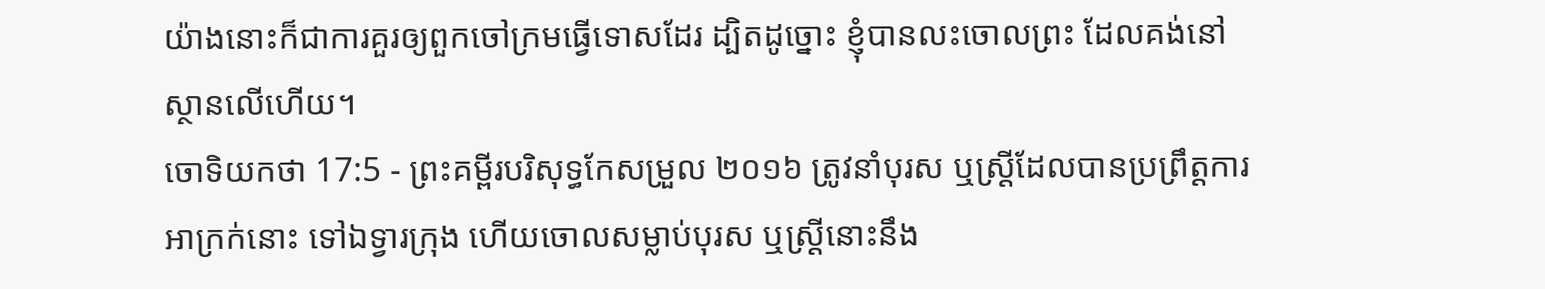យ៉ាងនោះក៏ជាការគួរឲ្យពួកចៅក្រមធ្វើទោសដែរ ដ្បិតដូច្នោះ ខ្ញុំបានលះចោលព្រះ ដែលគង់នៅស្ថានលើហើយ។
ចោទិយកថា 17:5 - ព្រះគម្ពីរបរិសុទ្ធកែសម្រួល ២០១៦ ត្រូវនាំបុរស ឬស្ដ្រីដែលបានប្រព្រឹត្តការអាក្រក់នោះ ទៅឯទ្វារក្រុង ហើយចោលសម្លាប់បុរស ឬស្រ្ដីនោះនឹង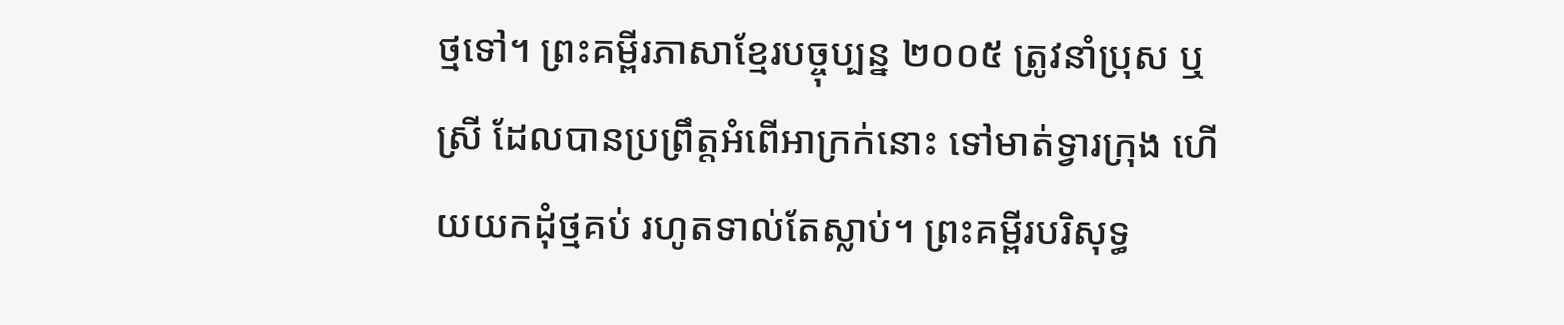ថ្មទៅ។ ព្រះគម្ពីរភាសាខ្មែរបច្ចុប្បន្ន ២០០៥ ត្រូវនាំប្រុស ឬស្រី ដែលបានប្រព្រឹត្តអំពើអាក្រក់នោះ ទៅមាត់ទ្វារក្រុង ហើយយកដុំថ្មគប់ រហូតទាល់តែស្លាប់។ ព្រះគម្ពីរបរិសុទ្ធ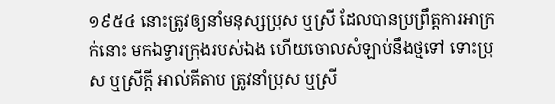១៩៥៤ នោះត្រូវឲ្យនាំមនុស្សប្រុស ឬស្រី ដែលបានប្រព្រឹត្តការអាក្រក់នោះ មកឯទ្វារក្រុងរបស់ឯង ហើយចោលសំឡាប់នឹងថ្មទៅ ទោះប្រុស ឬស្រីក្តី អាល់គីតាប ត្រូវនាំប្រុស ឬស្រី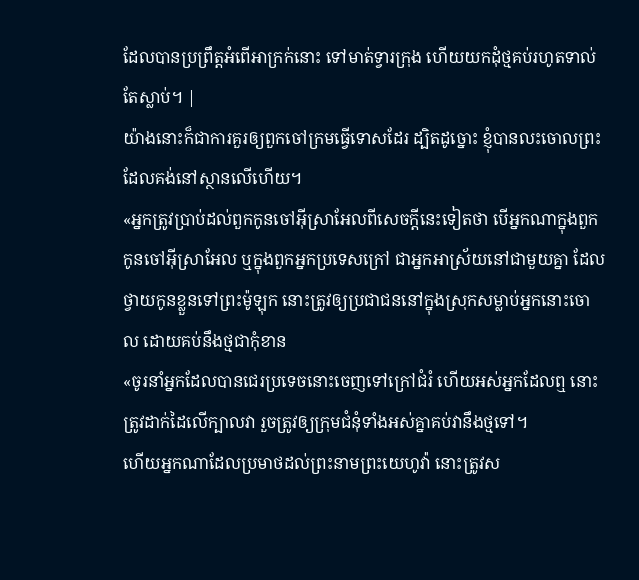ដែលបានប្រព្រឹត្តអំពើអាក្រក់នោះ ទៅមាត់ទ្វារក្រុង ហើយយកដុំថ្មគប់រហូតទាល់តែស្លាប់។ |
យ៉ាងនោះក៏ជាការគួរឲ្យពួកចៅក្រមធ្វើទោសដែរ ដ្បិតដូច្នោះ ខ្ញុំបានលះចោលព្រះ ដែលគង់នៅស្ថានលើហើយ។
«អ្នកត្រូវប្រាប់ដល់ពួកកូនចៅអ៊ីស្រាអែលពីសេចក្ដីនេះទៀតថា បើអ្នកណាក្នុងពួកកូនចៅអ៊ីស្រាអែល ឬក្នុងពួកអ្នកប្រទេសក្រៅ ជាអ្នកអាស្រ័យនៅជាមួយគ្នា ដែលថ្វាយកូនខ្លួនទៅព្រះម៉ូឡុក នោះត្រូវឲ្យប្រជាជននៅក្នុងស្រុកសម្លាប់អ្នកនោះចោល ដោយគប់នឹងថ្មជាកុំខាន
«ចូរនាំអ្នកដែលបានជេរប្រទេចនោះចេញទៅក្រៅជំរំ ហើយអស់អ្នកដែលឮ នោះត្រូវដាក់ដៃលើក្បាលវា រួចត្រូវឲ្យក្រុមជំនុំទាំងអស់គ្នាគប់វានឹងថ្មទៅ។
ហើយអ្នកណាដែលប្រមាថដល់ព្រះនាមព្រះយេហូវ៉ា នោះត្រូវស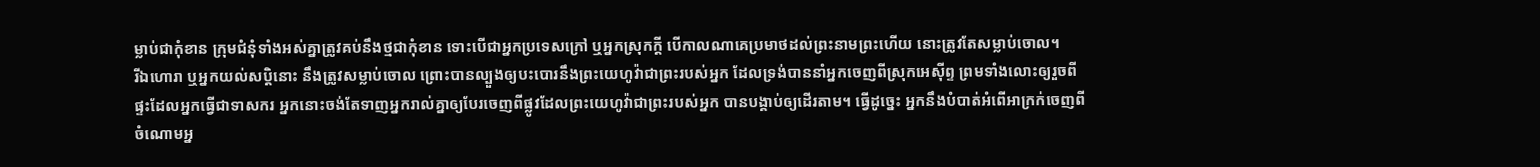ម្លាប់ជាកុំខាន ក្រុមជំនុំទាំងអស់គ្នាត្រូវគប់នឹងថ្មជាកុំខាន ទោះបើជាអ្នកប្រទេសក្រៅ ឬអ្នកស្រុកក្តី បើកាលណាគេប្រមាថដល់ព្រះនាមព្រះហើយ នោះត្រូវតែសម្លាប់ចោល។
រីឯហោរា ឬអ្នកយល់សប្តិនោះ នឹងត្រូវសម្លាប់ចោល ព្រោះបានល្បួងឲ្យបះបោរនឹងព្រះយេហូវ៉ាជាព្រះរបស់អ្នក ដែលទ្រង់បាននាំអ្នកចេញពីស្រុកអេស៊ីព្ទ ព្រមទាំងលោះឲ្យរួចពីផ្ទះដែលអ្នកធ្វើជាទាសករ អ្នកនោះចង់តែទាញអ្នករាល់គ្នាឲ្យបែរចេញពីផ្លូវដែលព្រះយេហូវ៉ាជាព្រះរបស់អ្នក បានបង្គាប់ឲ្យដើរតាម។ ធ្វើដូច្នេះ អ្នកនឹងបំបាត់អំពើអាក្រក់ចេញពីចំណោមអ្ន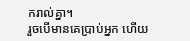ករាល់គ្នា។
រួចបើមានគេប្រាប់អ្នក ហើយ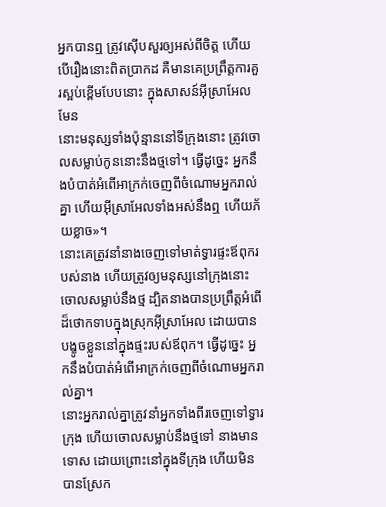អ្នកបានឮ ត្រូវស៊ើបសួរឲ្យអស់ពីចិត្ត ហើយបើរឿងនោះពិតប្រាកដ គឺមានគេប្រព្រឹត្តការគួរស្អប់ខ្ពើមបែបនោះ ក្នុងសាសន៍អ៊ីស្រាអែលមែន
នោះមនុស្សទាំងប៉ុន្មាននៅទីក្រុងនោះ ត្រូវចោលសម្លាប់កូននោះនឹងថ្មទៅ។ ធ្វើដូច្នេះ អ្នកនឹងបំបាត់អំពើអាក្រក់ចេញពីចំណោមអ្នករាល់គ្នា ហើយអ៊ីស្រាអែលទាំងអស់នឹងឮ ហើយភ័យខ្លាច»។
នោះគេត្រូវនាំនាងចេញទៅមាត់ទ្វារផ្ទះឪពុករបស់នាង ហើយត្រូវឲ្យមនុស្សនៅក្រុងនោះចោលសម្លាប់នឹងថ្ម ដ្បិតនាងបានប្រព្រឹត្តអំពើដ៏ថោកទាបក្នុងស្រុកអ៊ីស្រាអែល ដោយបានបង្ខូចខ្លួននៅក្នុងផ្ទះរបស់ឪពុក។ ធ្វើដូច្នេះ អ្នកនឹងបំបាត់អំពើអាក្រក់ចេញពីចំណោមអ្នករាល់គ្នា។
នោះអ្នករាល់គ្នាត្រូវនាំអ្នកទាំងពីរចេញទៅទ្វារក្រុង ហើយចោលសម្លាប់នឹងថ្មទៅ នាងមានទោស ដោយព្រោះនៅក្នុងទីក្រុង ហើយមិនបានស្រែក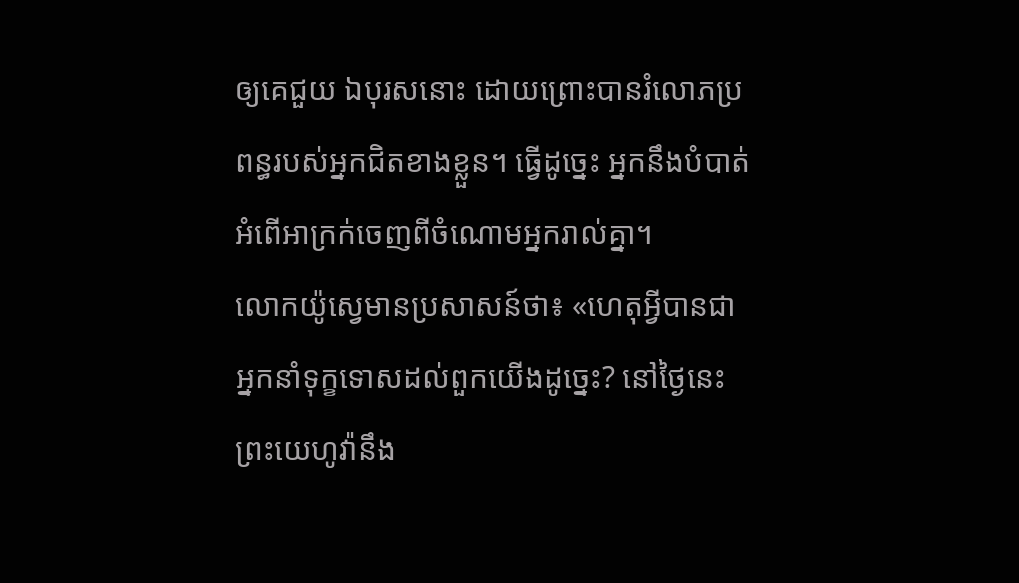ឲ្យគេជួយ ឯបុរសនោះ ដោយព្រោះបានរំលោភប្រពន្ធរបស់អ្នកជិតខាងខ្លួន។ ធ្វើដូច្នេះ អ្នកនឹងបំបាត់អំពើអាក្រក់ចេញពីចំណោមអ្នករាល់គ្នា។
លោកយ៉ូស្វេមានប្រសាសន៍ថា៖ «ហេតុអ្វីបានជាអ្នកនាំទុក្ខទោសដល់ពួកយើងដូច្នេះ? នៅថ្ងៃនេះ ព្រះយេហូវ៉ានឹង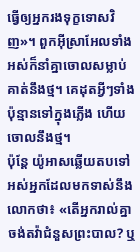ធ្វើឲ្យអ្នករងទុក្ខទោសវិញ»។ ពួកអ៊ីស្រាអែលទាំងអស់ក៏នាំគ្នាចោលសម្លាប់គាត់នឹងថ្ម។ គេដុតអ្វីៗទាំងប៉ុន្មានទៅក្នុងភ្លើង ហើយចោលនឹងថ្ម។
ប៉ុន្ដែ យ៉ូអាសឆ្លើយតបទៅអស់អ្នកដែលមកទាស់នឹងលោកថា៖ «តើអ្នករាល់គ្នាចង់តវ៉ាជំនួសព្រះបាល? ឬ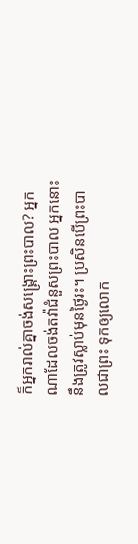ក៏អ្នករាល់គ្នាចង់សង្គ្រោះព្រះបាល? អ្នកណាដែលចង់តវ៉ាជំនួសព្រះបាល អ្នកនោះនឹងត្រូវស្លាប់មុនថ្ងៃរះ។ ប្រសិនបើព្រះបាលជាព្រះ ទុកឲ្យលោក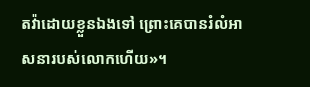តវ៉ាដោយខ្លួនឯងទៅ ព្រោះគេបានរំលំអាសនារបស់លោកហើយ»។